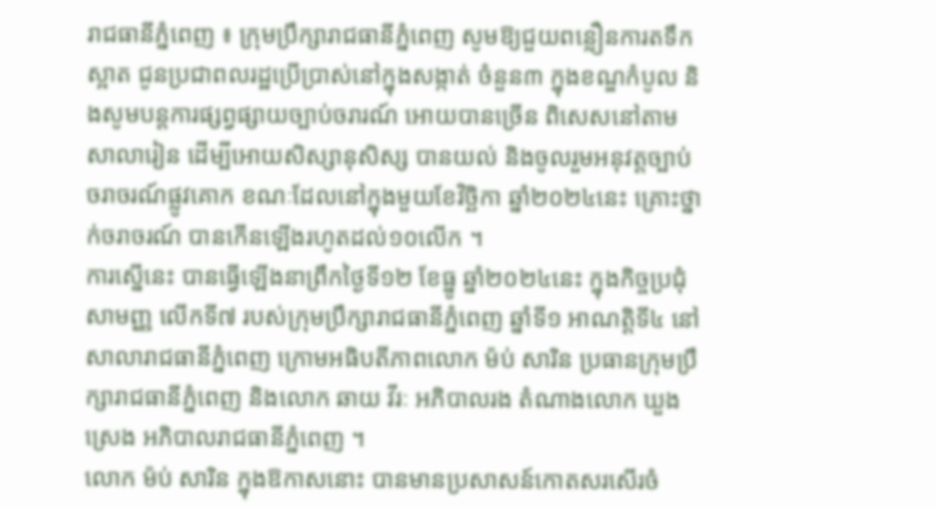រាជធានីភ្នំពេញ ៖ ក្រុមប្រឹក្សារាជធានីភ្នំពេញ សូមឱ្យជួយពន្លឿនការតទឹកស្អាត ជូនប្រជាពលរដ្ឋប្រើប្រាស់នៅក្នុងសង្កាត់ ចំនួន៣ ក្នុងខណ្ឌកំបូល និងសូមបន្តការផ្សព្វផ្សាយច្បាប់ចរារណ៍ អោយបានច្រើន ពិសេសនៅតាមសាលារៀន ដើម្បីអោយសិស្សានុសិស្ស បានយល់ និងចូលរួមអនុវត្តច្បាប់ចរាចរណ៍ផ្លូវគោក ខណៈដែលនៅក្នុងមួយខែវិច្ឆិកា ឆ្នាំ២០២៤នេះ គ្រោះថ្នាក់ចរាចរណ៍ បានកើនឡើងរហូតដល់១០លើក ។
ការស្នើនេះ បានធ្វើឡើងនាព្រឹកថ្ងៃទី១២ ខែធ្នូ ឆ្នាំ២០២៤នេះ ក្នុងកិច្ចប្រជុំសាមញ្ញ លើកទី៧ របស់ក្រុមប្រឹក្សារាជធានីភ្នំពេញ ឆ្នាំទី១ អាណត្តិទី៤ នៅសាលារាជធានីភ្នំពេញ ក្រោមអធិបតីភាពលោក ម៉ប់ សារិន ប្រធានក្រុមប្រឹក្សារាជធានីភ្នំពេញ និងលោក ឆាយ វីរៈ អភិបាលរង តំណាងលោក ឃួង ស្រេង អភិបាលរាជធានីភ្នំពេញ ។
លោក ម៉ប់ សារិន ក្នុងឱកាសនោះ បានមានប្រសាសន៍កោតសរសើរចំ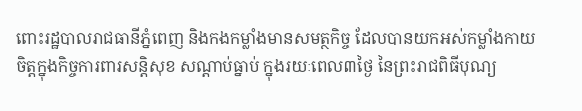ពោះរដ្ឋបាលរាជធានីភ្នំពេញ និងកងកម្លាំងមានសមត្ថកិច្ច ដែលបានយកអស់កម្លាំងកាយចិត្តក្នុងកិច្ចការពារសន្តិសុខ សណ្តាប់ធ្នាប់ ក្នុងរយៈពេល៣ថ្ងៃ នៃព្រះរាជពិធីបុណ្យ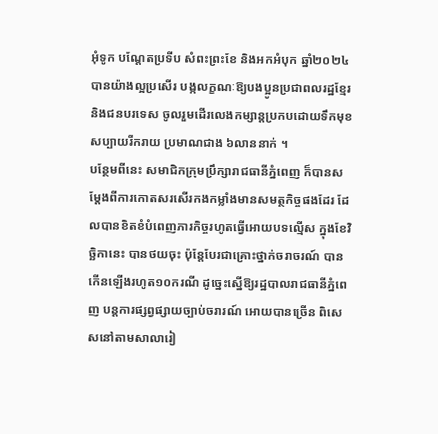អុំទូក បណ្តែតប្រទីប សំពះព្រះខែ និងអកអំបុក ឆ្នាំ២០២៤ បានយ៉ាងល្អប្រសើរ បង្កលក្ខណៈឱ្យបងប្អូនប្រជាពលរដ្ឋខ្មែរ និងជនបរទេស ចូលរួមដើរលេងកម្សាន្តប្រកបដោយទឹកមុខសប្បាយរីករាយ ប្រមាណជាង ៦លាននាក់ ។
បន្ថែមពីនេះ សមាជិកក្រុមប្រឹក្សារាជធានីភ្នំពេញ ក៏បានសម្តែងពីការកោតសរសើរកងកម្លាំងមានសមត្ថកិច្ចផងដែរ ដែលបានខិតខំបំពេញភារកិច្ចរហូតធ្វើអោយបទល្មើស ក្នុងខែវិច្ឆិកានេះ បានថយចុះ ប៉ុន្តែបែរជាគ្រោះថ្នាក់ចរាចរណ៍ បានកើនឡើងរហូត១០ករណី ដូច្នេះស្នើឱ្យរដ្ឋបាលរាជធានីភ្នំពេញ បន្តការផ្សព្វផ្សាយច្បាប់ចរារណ៍ អោយបានច្រើន ពិសេសនៅតាមសាលារៀ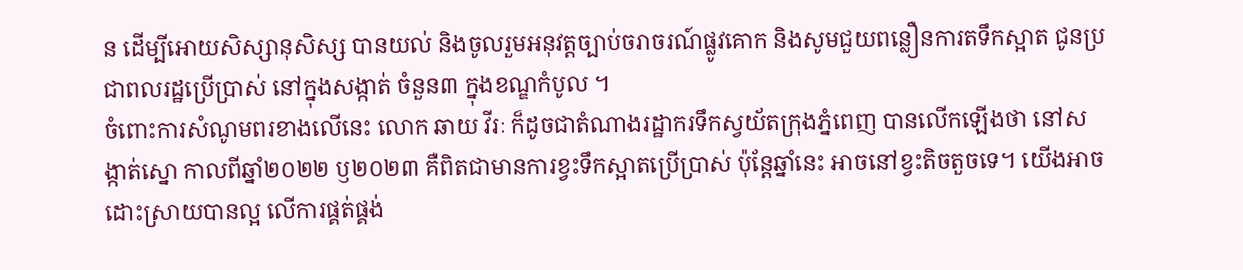ន ដើម្បីអោយសិស្សានុសិស្ស បានយល់ និងចូលរួមអនុវត្តច្បាប់ចរាចរណ៍ផ្លូវគោក និងសូមជួយពន្លឿនការតទឹកស្អាត ជូនប្រជាពលរដ្ឋប្រើប្រាស់ នៅក្នុងសង្កាត់ ចំនួន៣ ក្នុងខណ្ឌកំបូល ។
ចំពោះការសំណូមពរខាងលើនេះ លោក ឆាយ វីរៈ ក៏ដូចជាតំណាងរដ្ឋាករទឹកស្វយ័តក្រុងភ្នំពេញ បានលើកឡើងថា នៅសង្កាត់ស្នោ កាលពីឆ្នាំ២០២២ ឫ២០២៣ គឺពិតជាមានការខ្វះទឹកស្អាតប្រើប្រាស់ ប៉ុន្តែឆ្នាំនេះ អាចនៅខ្វះតិចតួចទេ។ យើងអាចដោះស្រាយបានល្អ លើការផ្គត់ផ្គង់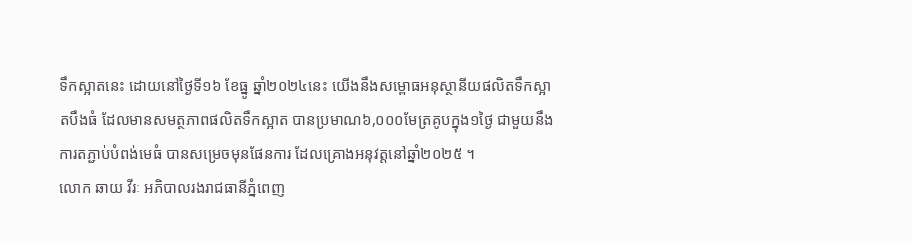ទឹកស្អាតនេះ ដោយនៅថ្ងៃទី១៦ ខែធ្នូ ឆ្នាំ២០២៤នេះ យើងនឹងសម្ពោធអនុស្ថានីយផលិតទឹកស្អាតបឹងធំ ដែលមានសមត្ថភាពផលិតទឹកស្អាត បានប្រមាណ៦,០០០មែត្រគូបក្នុង១ថ្ងៃ ជាមួយនឹងការតភ្ជាប់បំពង់មេធំ បានសម្រេចមុនផែនការ ដែលគ្រោងអនុវត្តនៅឆ្នាំ២០២៥ ។
លោក ឆាយ វីរៈ អភិបាលរងរាជធានីភ្នំពេញ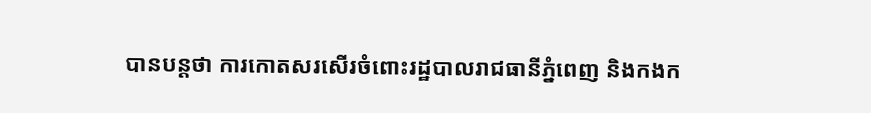បានបន្តថា ការកោតសរសើរចំពោះរដ្ឋបាលរាជធានីភ្នំពេញ និងកងក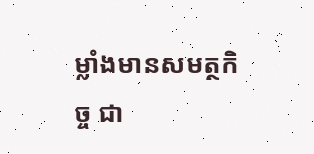ម្លាំងមានសមត្ថកិច្ច ជា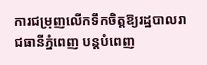ការជម្រុញលើកទឹកចិត្តឱ្យរដ្ឋបាលរាជធានីភ្នំពេញ បន្តបំពេញ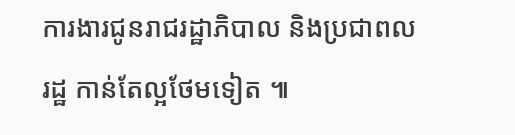ការងារជូនរាជរដ្ឋាភិបាល និងប្រជាពលរដ្ឋ កាន់តែល្អថែមទៀត ៕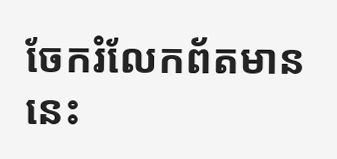ចែករំលែកព័តមាននេះ